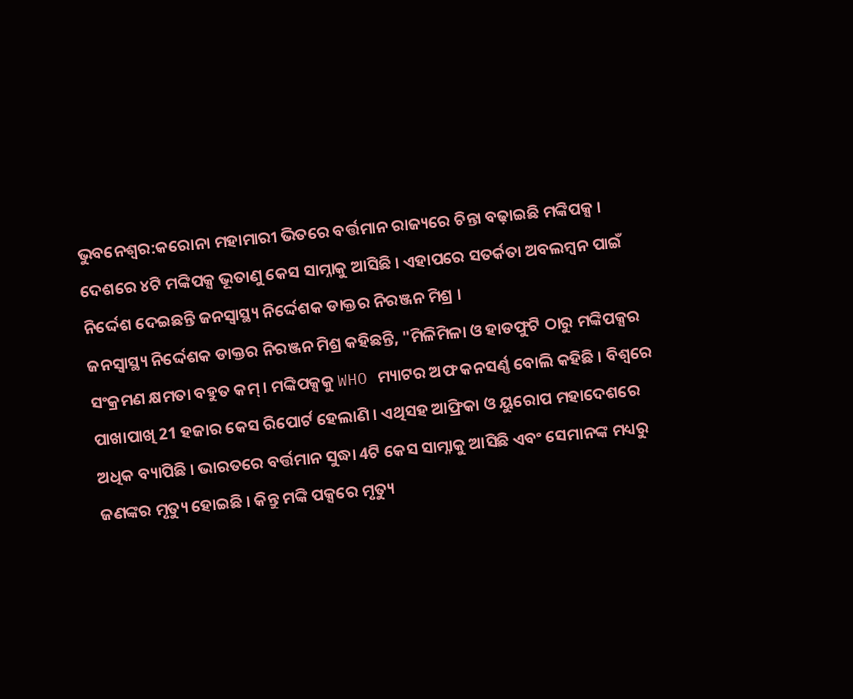ଭୁବନେଶ୍ବର:କରୋନା ମହାମାରୀ ଭିତରେ ବର୍ତ୍ତମାନ ରାଜ୍ୟରେ ଚିନ୍ତା ବଢ଼ାଇଛି ମଙ୍କିପକ୍ସ । ଦେଶରେ ୪ଟି ମଙ୍କିପକ୍ସ ଭୂତାଣୁ କେସ ସାମ୍ନାକୁ ଆସିଛି । ଏହାପରେ ସତର୍କତା ଅବଲମ୍ବନ ପାଇଁ ନିର୍ଦ୍ଦେଶ ଦେଇଛନ୍ତି ଜନସ୍ବାସ୍ଥ୍ୟ ନିର୍ଦ୍ଦେଶକ ଡାକ୍ତର ନିରଞ୍ଜନ ମିଶ୍ର ।
ଜନସ୍ବାସ୍ଥ୍ୟ ନିର୍ଦ୍ଦେଶକ ଡାକ୍ତର ନିରଞ୍ଜନ ମିଶ୍ର କହିଛନ୍ତି, "ମିଳିମିଳା ଓ ହାଡଫୁଟି ଠାରୁ ମଙ୍କିପକ୍ସର ସଂକ୍ରମଣ କ୍ଷମତା ବହୁତ କମ୍ । ମଙ୍କିପକ୍ସକୁ WHO ମ୍ୟାଟର ଅଫ କନସର୍ଣ୍ଣ ବୋଲି କହିଛି । ବିଶ୍ୱରେ ପାଖାପାଖି 21 ହଜାର କେସ ରିପୋର୍ଟ ହେଲାଣି । ଏଥିସହ ଆଫ୍ରିକା ଓ ୟୁରୋପ ମହାଦେଶରେ ଅଧିକ ବ୍ୟାପିଛି । ଭାରତରେ ବର୍ତ୍ତମାନ ସୁଦ୍ଧା 4ଟି କେସ ସାମ୍ନାକୁ ଆସିଛି ଏବଂ ସେମାନଙ୍କ ମଧ୍ୟରୁ ଜଣଙ୍କର ମୃତ୍ୟୁ ହୋଇଛି । କିନ୍ତୁ ମଙ୍କି ପକ୍ସରେ ମୃତ୍ୟୁ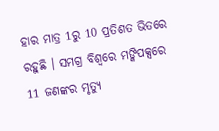ହାର ମାତ୍ର 1ରୁ 10 ପ୍ରତିଶତ ଭିତରେ ରହୁଛି । ସମଗ୍ର ବିଶ୍ୱରେ ମଙ୍କିପକ୍ସରେ 11 ଜଣଙ୍କର ମୃତ୍ୟୁ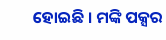ହୋଇଛି । ମଙ୍କି ପକ୍ସର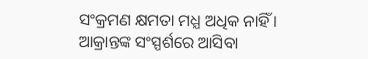ସଂକ୍ରମଣ କ୍ଷମତା ମଧ୍ଯ ଅଧିକ ନାହିଁ । ଆକ୍ରାନ୍ତଙ୍କ ସଂସ୍ପର୍ଶରେ ଆସିବା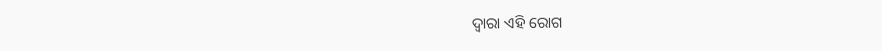ଦ୍ୱାରା ଏହି ରୋଗ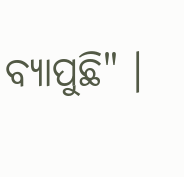ବ୍ୟାପୁଛି" ।